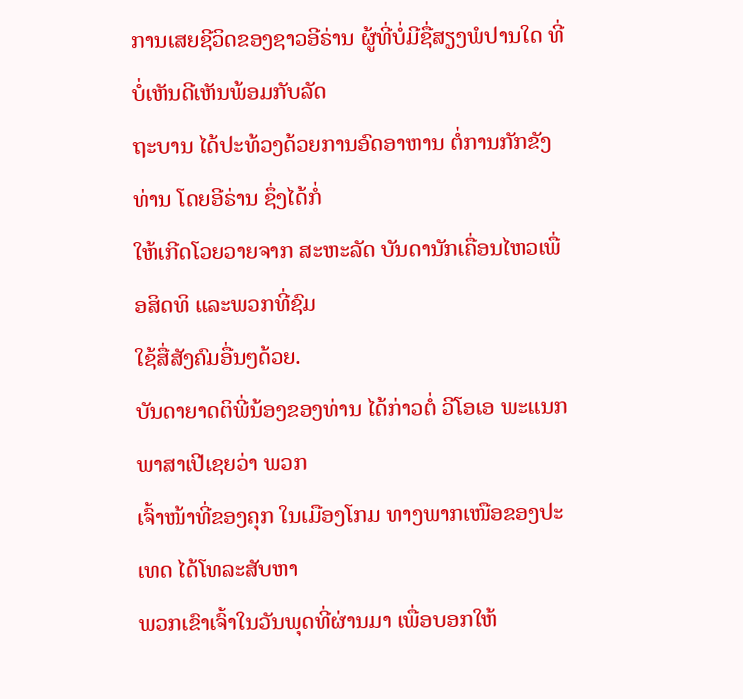ການເສຍຊີວິດຂອງຊາວອີຣ່ານ ຜູ້ທີ່ບໍ່ມີຊື່ສຽງພໍປານໃດ ທີ່ບໍ່ເຫັນດີເຫັນພ້ອມກັບລັດ
ຖະບານ ໄດ້ປະທ້ວງດ້ວຍການອົດອາຫານ ຕໍ່ການກັກຂັງທ່ານ ໂດຍອີຣ່ານ ຊຶ່ງໄດ້ກໍ່
ໃຫ້ເກີດໂວຍວາຍຈາກ ສະຫະລັດ ບັນດານັກເຄື່ອນໄຫວເພື່ອສິດທິ ແລະພວກທີ່ຊົມ
ໃຊ້ສື່ສັງຄົມອື່ນໆດ້ວຍ.
ບັນດາຍາດຕິພີ່ນ້ອງຂອງທ່ານ ໄດ້ກ່າວຕໍ່ ວີໂອເອ ພະແນກພາສາເປີເຊຍວ່າ ພວກ
ເຈົ້າໜ້າທີ່ຂອງຄຸກ ໃນເມືອງໂກມ ທາງພາກເໜືອຂອງປະເທດ ໄດ້ໂທລະສັບຫາ
ພວກເຂົາເຈົ້າໃນວັນພຸດທີ່ຜ່ານມາ ເພື່ອບອກໃຫ້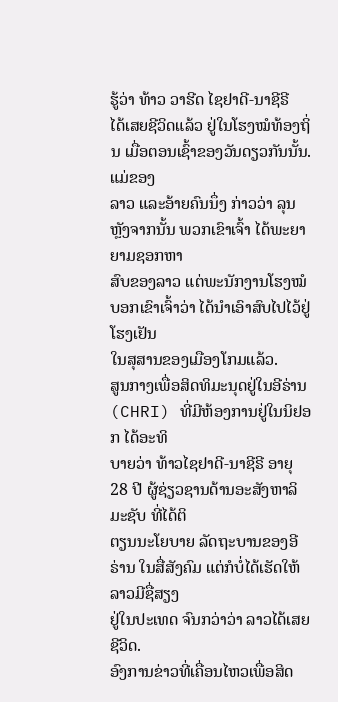ຮູ້ວ່າ ທ້າວ ວາຮີດ ໄຊຢາດີ-ນາຊີຣີ
ໄດ້ເສຍຊີວິດແລ້ວ ຢູ່ໃນໂຮງໝໍທ້ອງຖິ່ນ ເມື່ອຕອນເຊົ້າຂອງວັນດຽວກັນນັ້ນ. ແມ່ຂອງ
ລາວ ແລະອ້າຍຄົນນຶ່ງ ກ່າວວ່າ ລຸນຫຼັງຈາກນັ້ນ ພວກເຂົາເຈົ້າ ໄດ້ພະຍາຍາມຊອກຫາ
ສົບຂອງລາວ ແຕ່ພະນັກງານໂຮງໝໍບອກເຂົາເຈົ້າວ່າ ໄດ້ນຳເອົາສົບໄປໄວ້ຢູ່ໂຮງເຢັນ
ໃນສຸສານຂອງເມືອງໂກມແລ້ວ.
ສູນກາງເພື່ອສິດທິມະນຸດຢູ່ໃນອີຣ່ານ (CHRI) ທີ່ມີຫ້ອງການຢູ່ໃນນິຢອກ ໄດ້ອະທິ
ບາຍວ່າ ທ້າວໄຊຢາດີ-ນາຊີຣີ ອາຍຸ 28 ປີ ຜູ້ຊ່ຽວຊານດ້ານອະສັງຫາລິມະຊັບ ທີ່ໄດ້ຕິ
ຕຽນນະໂຍບາຍ ລັດຖະບານຂອງອີຣ່ານ ໃນສື່ສັງຄົມ ແຕ່ກໍບໍ່ໄດ້ເຮັດໃຫ້ລາວມີຊື່ສຽງ
ຢູ່ໃນປະເທດ ຈົນກວ່າວ່າ ລາວໄດ້ເສຍຊີວິດ.
ອົງການຂ່າວທີ່ເຄື່ອນໄຫວເພື່ອສິດ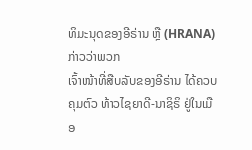ທິມະນຸດຂອງອີຣ່ານ ຫຼື (HRANA) ກ່າວວ່າພວກ
ເຈົ້າໜ້າທີ່ສືບລັບຂອງອີຣ່ານ ໄດ້ຄວບຄຸມຕົວ ທ້າວໄຊຍາດີ-ນາຊິຣິ ຢູ່ໃນເມືອ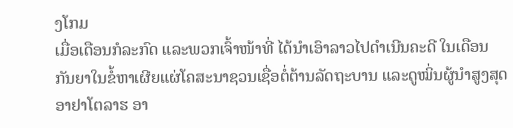ງໂກມ
ເມື່ອເດືອນກໍລະກົດ ແລະພວກເຈົ້າໜ້າທີ່ ໄດ້ນຳເອົາລາວໄປດຳເນີນຄະດີ ໃນເດືອນ
ກັນຍາໃນຂໍ້ຫາເຜີຍແຜ່ໂຄສະນາຊວນເຊື່ອຕໍ່ຕ້ານລັດຖະບານ ແລະດູໝິ່ນຜູ້ນຳສູງສຸດ
ອາຢາໂຕລາຮ ອາ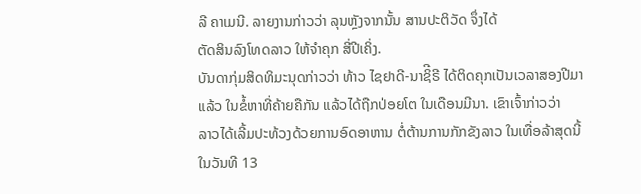ລີ ຄາເມນີ. ລາຍງານກ່າວວ່າ ລຸນຫຼັງຈາກນັ້ນ ສານປະຕິວັດ ຈຶ່ງໄດ້
ຕັດສິນລົງໂທດລາວ ໃຫ້ຈຳຄຸກ ສີ່ປີເຄິ່ງ.
ບັນດາກຸ່ມສິດທິມະນຸດກ່າວວ່າ ທ້າວ ໄຊຢາດີ-ນາຊິີຣີ ໄດ້ຕິດຄຸກເປັນເວລາສອງປີມາ
ແລ້ວ ໃນຂໍ້ຫາທີ່ຄ້າຍຄືກັນ ແລ້ວໄດ້ຖືກປ່ອຍໂຕ ໃນເດືອນມີນາ. ເຂົາເຈົ້າກ່າວວ່າ
ລາວໄດ້ເລີ້ມປະທ້ວງດ້ວຍການອົດອາຫານ ຕໍ່ຕ້ານການກັກຂັງລາວ ໃນເທື່ອລ້າສຸດນີ້
ໃນວັນທີ 13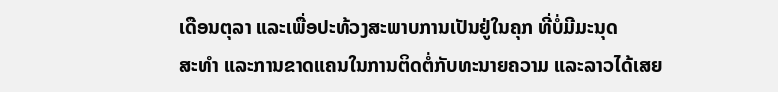ເດືອນຕຸລາ ແລະເພື່ອປະທ້ວງສະພາບການເປັນຢູ່ໃນຄຸກ ທີ່ບໍ່ມີມະນຸດ
ສະທຳ ແລະການຂາດແຄນໃນການຕິດຕໍ່ກັບທະນາຍຄວາມ ແລະລາວໄດ້ເສຍ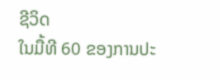ຊີວິດ
ໃນມື້ທີ 60 ຂອງການປະ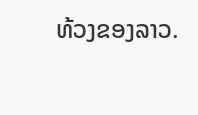ທ້ວງຂອງລາວ.